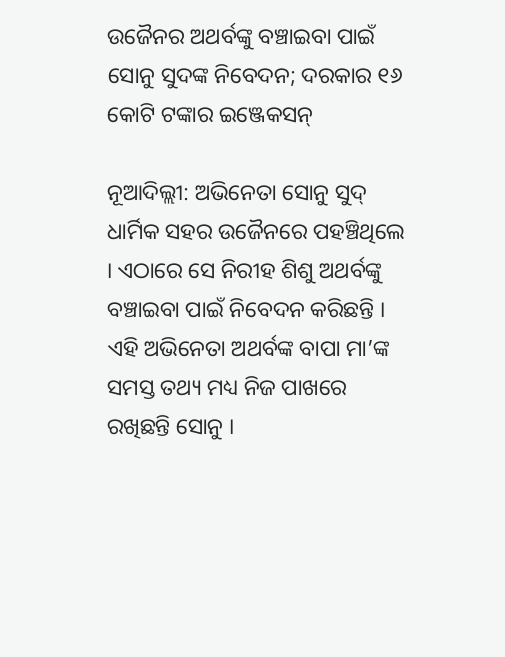ଉଜୈନର ଅଥର୍ବଙ୍କୁ ବଞ୍ଚାଇବା ପାଇଁ ସୋନୁ ସୁଦଙ୍କ ନିବେଦନ; ଦରକାର ୧୬ କୋଟି ଟଙ୍କାର ଇଞ୍ଜେକସନ୍

ନୂଆଦିଲ୍ଲୀ: ଅଭିନେତା ସୋନୁ ସୁଦ୍ ଧାର୍ମିକ ସହର ଉଜୈନରେ ପହଞ୍ଚିଥିଲେ । ଏଠାରେ ସେ ନିରୀହ ଶିଶୁ ଅଥର୍ବଙ୍କୁ ବଞ୍ଚାଇବା ପାଇଁ ନିବେଦନ କରିଛନ୍ତି । ଏହି ଅଭିନେତା ଅଥର୍ବଙ୍କ ବାପା ମା’ଙ୍କ ସମସ୍ତ ତଥ୍ୟ ମଧ୍ୟ ନିଜ ପାଖରେ ରଖିଛନ୍ତି ସୋନୁ ।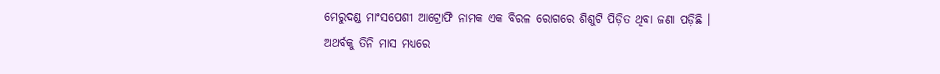ମେରୁଦଣ୍ଡ ମାଂସପେଶୀ ଆଟ୍ରୋଫି ନାମକ ଏକ ବିରଳ ରୋଗରେ ଶିଶୁଟି ପିଡ଼ିତ ଥିବା ଜଣା ପଡ଼ିଛି । ଅଥର୍ବକୁ ତିନି ମାସ ମଧ୍ୟରେ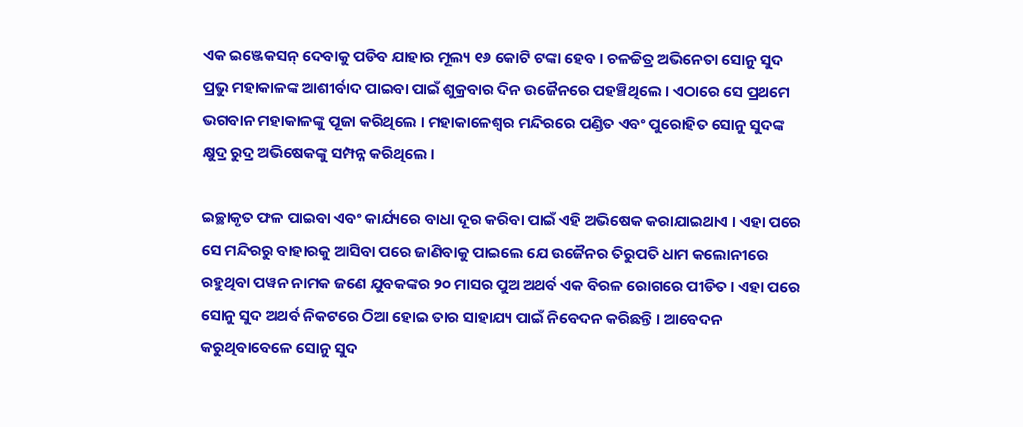ଏକ ଇଞ୍ଜେକସନ୍ ଦେବାକୁ ପଡିବ ଯାହାର ମୂଲ୍ୟ ୧୬ କୋଟି ଟଙ୍କା ହେବ । ଚଳଚ୍ଚିତ୍ର ଅଭିନେତା ସୋନୁ ସୁଦ ପ୍ରଭୁ ମହାକାଳଙ୍କ ଆଶୀର୍ବାଦ ପାଇବା ପାଇଁ ଶୁକ୍ରବାର ଦିନ ଉଜୈନରେ ପହଞ୍ଚିଥିଲେ । ଏଠାରେ ସେ ପ୍ରଥମେ ଭଗବାନ ମହାକାଳଙ୍କୁ ପୂଜା କରିଥିଲେ । ମହାକାଳେଶ୍ୱର ମନ୍ଦିରରେ ପଣ୍ଡିତ ଏବଂ ପୁରୋହିତ ସୋନୁ ସୁଦଙ୍କ କ୍ଷୁଦ୍ର ରୁଦ୍ର ଅଭିଷେକଙ୍କୁ ସମ୍ପନ୍ନ କରିଥିଲେ ।

ଇଚ୍ଛାକୃତ ଫଳ ପାଇବା ଏବଂ କାର୍ଯ୍ୟରେ ବାଧା ଦୂର କରିବା ପାଇଁ ଏହି ଅଭିଷେକ କରାଯାଇଥାଏ । ଏହା ପରେ ସେ ମନ୍ଦିରରୁ ବାହାରକୁ ଆସିବା ପରେ ଜାଣିବାକୁ ପାଇଲେ ଯେ ଉଜୈନର ତିରୁପତି ଧାମ କଲୋନୀରେ ରହୁଥିବା ପୱନ ନାମକ ଜଣେ ଯୁବକଙ୍କର ୨୦ ମାସର ପୁଅ ଅଥର୍ବ ଏକ ବିରଳ ରୋଗରେ ପୀଡିତ । ଏହା ପରେ ସୋନୁ ସୁଦ ଅଥର୍ବ ନିକଟରେ ଠିଆ ହୋଇ ତାର ସାହାଯ୍ୟ ପାଇଁ ନିବେଦନ କରିଛନ୍ତି । ଆବେଦନ କରୁଥିବାବେଳେ ସୋନୁ ସୁଦ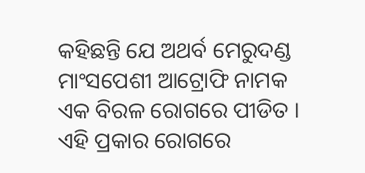କହିଛନ୍ତି ଯେ ଅଥର୍ବ ମେରୁଦଣ୍ଡ ମାଂସପେଶୀ ଆଟ୍ରୋଫି ନାମକ ଏକ ବିରଳ ରୋଗରେ ପୀଡିତ । ଏହି ପ୍ରକାର ରୋଗରେ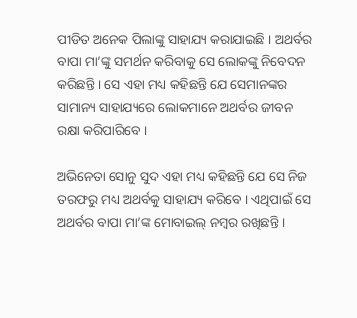ପୀଡିତ ଅନେକ ପିଲାଙ୍କୁ ସାହାଯ୍ୟ କରାଯାଇଛି । ଅଥର୍ବର ବାପା ମା’ଙ୍କୁ ସମର୍ଥନ କରିବାକୁ ସେ ଲୋକଙ୍କୁ ନିବେଦନ କରିଛନ୍ତି । ସେ ଏହା ମଧ୍ୟ କହିଛନ୍ତି ଯେ ସେମାନଙ୍କର ସାମାନ୍ୟ ସାହାଯ୍ୟରେ ଲୋକମାନେ ଅଥର୍ବର ଜୀବନ ରକ୍ଷା କରିପାରିବେ ।

ଅଭିନେତା ସୋନୁ ସୁଦ ଏହା ମଧ୍ୟ କହିଛନ୍ତି ଯେ ସେ ନିଜ ତରଫରୁ ମଧ୍ୟ ଅଥର୍ବକୁ ସାହାଯ୍ୟ କରିବେ । ଏଥିପାଇଁ ସେ ଅଥର୍ବର ବାପା ମା’ଙ୍କ ମୋବାଇଲ୍ ନମ୍ବର ରଖିଛନ୍ତି ।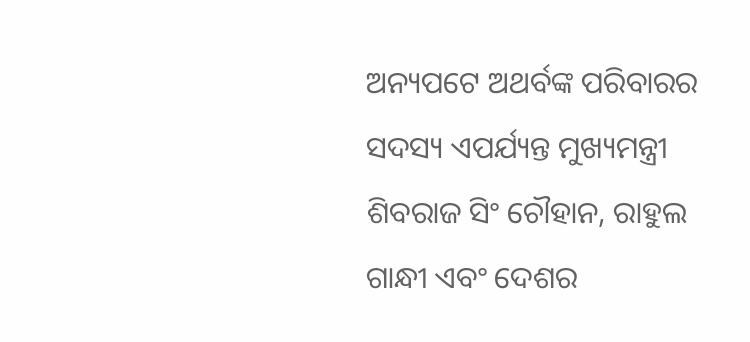ଅନ୍ୟପଟେ ଅଥର୍ବଙ୍କ ପରିବାରର ସଦସ୍ୟ ଏପର୍ଯ୍ୟନ୍ତ ମୁଖ୍ୟମନ୍ତ୍ରୀ ଶିବରାଜ ସିଂ ଚୌହାନ, ରାହୁଲ ଗାନ୍ଧୀ ଏବଂ ଦେଶର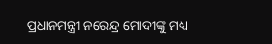ପ୍ରଧାନମନ୍ତ୍ରୀ ନରେନ୍ଦ୍ର ମୋଦୀଙ୍କୁ ମଧ୍ୟ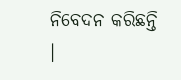ନିବେଦନ କରିଛନ୍ତି ।